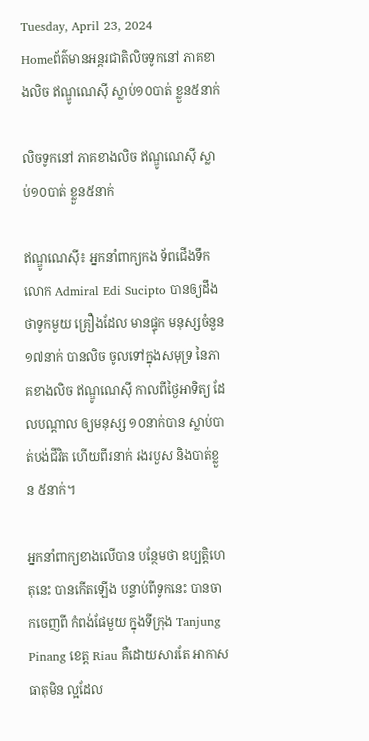Tuesday, April 23, 2024
Homeព័ត៌មានអន្តរជាតិលិចទូកនៅ ភាគខាងលិច ឥណ្ឌូណេស៊ី ស្លាប់១០បាត់ ខ្លួន៥នាក់

លិចទូកនៅ ភាគខាងលិច ឥណ្ឌូណេស៊ី ស្លាប់១០បាត់ ខ្លួន៥នាក់

ឥណ្ឌូណេស៊ី៖ អ្នកនាំពាក្យកង ទ័ពជើងទឹកលោក Admiral Edi Sucipto បានឲ្យដឹងថាទូកមួយ គ្រឿងដែល មានផ្ទុក មនុស្សចំនួន ១៧នាក់ បានលិច ចូលទៅក្នុងសមុទ្រ នៃភាគខាងលិច ឥណ្ឌូណេស៊ី កាលពីថ្ងៃអាទិត្យ ដែលបណ្តាល ឲ្យមនុស្ស ១០នាក់បាន ស្លាប់បាត់បង់ជីវិត ហើយពីរនាក់ រងរបួស និងបាត់ខ្លួន ៥នាក់។

អ្នកនាំពាក្យខាងលើបាន បន្ថែមថា ឧប្បត្តិហេតុនេះ បានកើតឡើង បន្ទាប់ពីទូកនេះ បានចាកចេញពី កំពង់ផែមួយ ក្នុងទីក្រុង Tanjung Pinang ខេត្ត Riau គឺដោយសារតែ អាកាសធាតុមិន ល្អដែល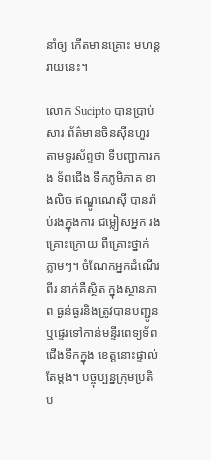នាំឲ្យ កើតមានគ្រោះ មហន្តរាយនេះ។

លោក Sucipto បានប្រាប់សារ ព័ត៌មានចិនស៊ីនហួរ តាមទូរស័ព្ទថា ទីបញ្ជាការកង ទ័ពជើង ទឹកភូមិភាគ ខាងលិច ឥណ្ឌូណេស៊ី បានរ៉ាប់រងក្នុងការ ជម្លៀសអ្នក រងគ្រោះក្រោយ ពីគ្រោះថ្នាក់ភ្លាមៗ។ ចំណែកអ្នកដំណើរពីរ នាក់គឺស្ថិត ក្នុងស្ថានភាព ធ្ងន់ធ្ងរនិងត្រូវបានបញ្ជូនឬផ្ទេរទៅកាន់មន្ទីរពេទ្យទ័ពជើងទឹកក្នុង ខេត្តនោះផ្ទាល់ តែម្តង។ បច្ចុប្បន្នក្រុមប្រតិប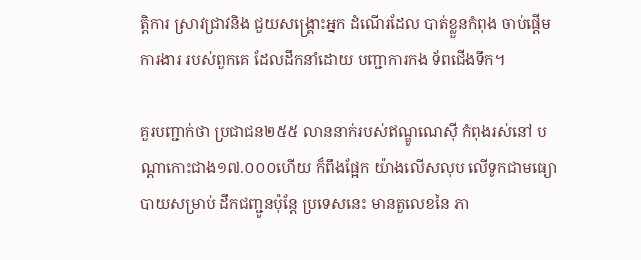ត្តិការ ស្រាវជ្រាវនិង ជួយសង្គ្រោះអ្នក ដំណើរដែល បាត់ខ្លួនកំពុង ចាប់ផ្តើមការងារ របស់ពួកគេ ដែលដឹកនាំដោយ បញ្ជាការកង ទ័ពជើងទឹក។

គួរបញ្ជាក់ថា ប្រជាជន២៥៥ លាននាក់របស់ឥណ្ឌូណេស៊ី កំពុងរស់នៅ បណ្តាកោះជាង១៧.០០០ហើយ ក៏ពឹងផ្អែក យ៉ាងលើសលុប លើទូកជាមធ្យោបាយសម្រាប់ ដឹកជញ្ជូនប៉ុន្តែ ប្រទេសនេះ មានតួលេខនៃ ភា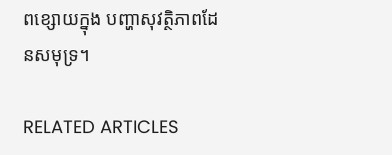ពខ្សោយក្នុង បញ្ហាសុវត្ថិភាពដែនសមុទ្រ។

RELATED ARTICLES